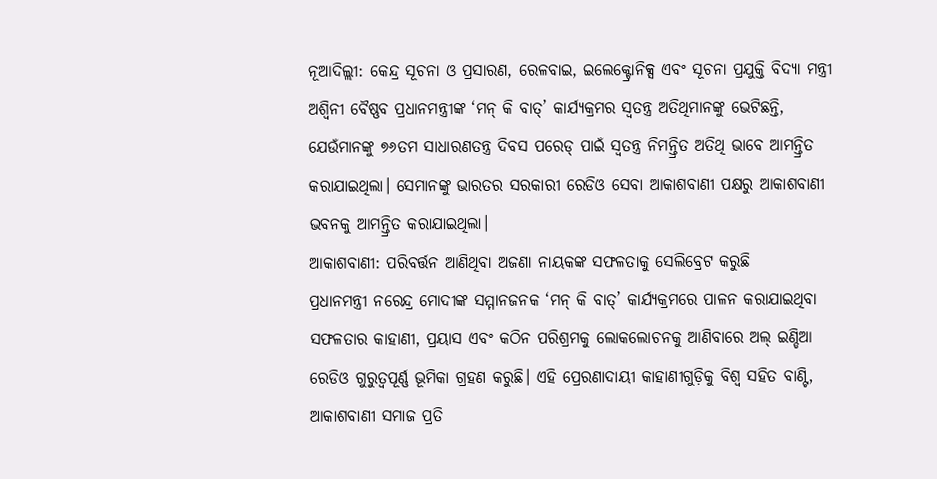ନୂଆଦିଲ୍ଲୀ: କେନ୍ଦ୍ର ସୂଚନା ଓ ପ୍ରସାରଣ, ରେଳବାଇ, ଇଲେକ୍ଟ୍ରୋନିକ୍ସ ଏବଂ ସୂଚନା ପ୍ରଯୁକ୍ତି ବିଦ୍ୟା ମନ୍ତ୍ରୀ ଅଶ୍ୱିନୀ ବୈଷ୍ଣବ ପ୍ରଧାନମନ୍ତ୍ରୀଙ୍କ ‘ମନ୍ କି ବାତ୍’ କାର୍ଯ୍ୟକ୍ରମର ସ୍ବତନ୍ତ୍ର ଅତିଥିମାନଙ୍କୁ ଭେଟିଛନ୍ତି, ଯେଉଁମାନଙ୍କୁ ୭୬ତମ ସାଧାରଣତନ୍ତ୍ର ଦିବସ ପରେଡ୍ ପାଇଁ ସ୍ୱତନ୍ତ୍ର ନିମନ୍ତ୍ରିତ ଅତିଥି ଭାବେ ଆମନ୍ତ୍ରିତ କରାଯାଇଥିଲା। ସେମାନଙ୍କୁ ଭାରତର ସରକାରୀ ରେଡିଓ ସେବା ଆକାଶବାଣୀ ପକ୍ଷରୁ ଆକାଶବାଣୀ ଭବନକୁ ଆମନ୍ତ୍ରିତ କରାଯାଇଥିଲା।
ଆକାଶବାଣୀ: ପରିବର୍ତ୍ତନ ଆଣିଥିବା ଅଜଣା ନାୟକଙ୍କ ସଫଳତାକୁ ସେଲିବ୍ରେଟ କରୁଛି
ପ୍ରଧାନମନ୍ତ୍ରୀ ନରେନ୍ଦ୍ର ମୋଦୀଙ୍କ ସମ୍ମାନଜନକ ‘ମନ୍ କି ବାତ୍’ କାର୍ଯ୍ୟକ୍ରମରେ ପାଳନ କରାଯାଇଥିବା ସଫଳତାର କାହାଣୀ, ପ୍ରୟାସ ଏବଂ କଠିନ ପରିଶ୍ରମକୁ ଲୋକଲୋଚନକୁ ଆଣିବାରେ ଅଲ୍ ଇଣ୍ଡିଆ ରେଡିଓ ଗୁରୁତ୍ୱପୂର୍ଣ୍ଣ ଭୂମିକା ଗ୍ରହଣ କରୁଛି। ଏହି ପ୍ରେରଣାଦାୟୀ କାହାଣୀଗୁଡ଼ିକୁ ବିଶ୍ୱ ସହିତ ବାଣ୍ଟି, ଆକାଶବାଣୀ ସମାଜ ପ୍ରତି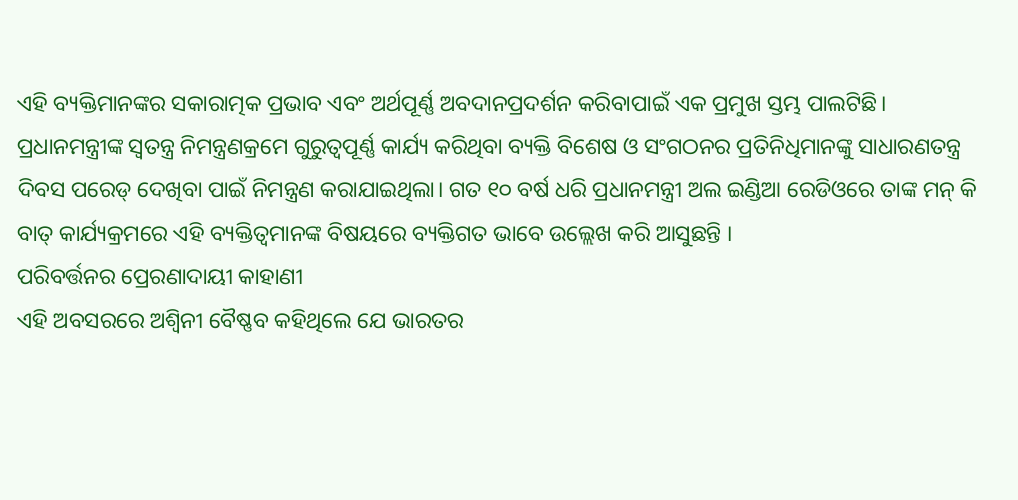ଏହି ବ୍ୟକ୍ତିମାନଙ୍କର ସକାରାତ୍ମକ ପ୍ରଭାବ ଏବଂ ଅର୍ଥପୂର୍ଣ୍ଣ ଅବଦାନପ୍ରଦର୍ଶନ କରିବାପାଇଁ ଏକ ପ୍ରମୁଖ ସ୍ତମ୍ଭ ପାଲଟିଛି।
ପ୍ରଧାନମନ୍ତ୍ରୀଙ୍କ ସ୍ବତନ୍ତ୍ର ନିମନ୍ତ୍ରଣକ୍ରମେ ଗୁରୁତ୍ୱପୂର୍ଣ୍ଣ କାର୍ଯ୍ୟ କରିଥିବା ବ୍ୟକ୍ତି ବିଶେଷ ଓ ସଂଗଠନର ପ୍ରତିନିଧିମାନଙ୍କୁ ସାଧାରଣତନ୍ତ୍ର ଦିବସ ପରେଡ୍ ଦେଖିବା ପାଇଁ ନିମନ୍ତ୍ରଣ କରାଯାଇଥିଲା। ଗତ ୧୦ ବର୍ଷ ଧରି ପ୍ରଧାନମନ୍ତ୍ରୀ ଅଲ ଇଣ୍ଡିଆ ରେଡିଓରେ ତାଙ୍କ ମନ୍ କି ବାତ୍ କାର୍ଯ୍ୟକ୍ରମରେ ଏହି ବ୍ୟକ୍ତିତ୍ୱମାନଙ୍କ ବିଷୟରେ ବ୍ୟକ୍ତିଗତ ଭାବେ ଉଲ୍ଲେଖ କରି ଆସୁଛନ୍ତି ।
ପରିବର୍ତ୍ତନର ପ୍ରେରଣାଦାୟୀ କାହାଣୀ
ଏହି ଅବସରରେ ଅଶ୍ୱିନୀ ବୈଷ୍ଣବ କହିଥିଲେ ଯେ ଭାରତର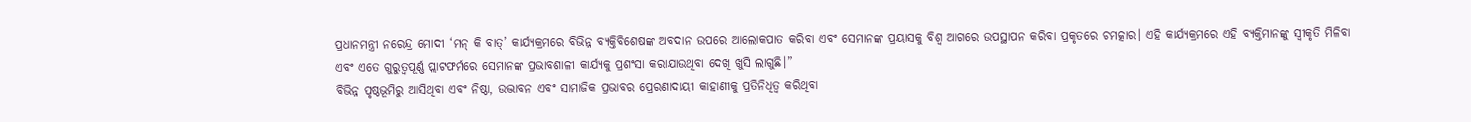ପ୍ରଧାନମନ୍ତ୍ରୀ ନରେନ୍ଦ୍ର ମୋଦୀ ‘ମନ୍ କି ବାତ୍’ କାର୍ଯ୍ୟକ୍ରମରେ ବିଭିନ୍ନ ବ୍ୟକ୍ତିବିଶେଷଙ୍କ ଅବଦାନ ଉପରେ ଆଲୋକପାତ କରିବା ଏବଂ ସେମାନଙ୍କ ପ୍ରୟାସକୁ ବିଶ୍ୱ ଆଗରେ ଉପସ୍ଥାପନ କରିବା ପ୍ରକୃତରେ ଚମତ୍କାର। ଏହି କାର୍ଯ୍ୟକ୍ରମରେ ଏହି ବ୍ୟକ୍ତିମାନଙ୍କୁ ସ୍ୱୀକୃତି ମିଳିବା ଏବଂ ଏତେ ଗୁରୁତ୍ୱପୂର୍ଣ୍ଣ ପ୍ଲାଟଫର୍ମରେ ସେମାନଙ୍କ ପ୍ରଭାବଶାଳୀ କାର୍ଯ୍ୟକୁ ପ୍ରଶଂସା କରାଯାଉଥିବା ଦେଖି ଖୁସି ଲାଗୁଛି।”
ବିଭିନ୍ନ ପୃଷ୍ଠଭୂମିରୁ ଆସିଥିବା ଏବଂ ନିଷ୍ଠା, ଉଦ୍ଭାବନ ଏବଂ ସାମାଜିକ ପ୍ରଭାବର ପ୍ରେରଣାଦାୟୀ କାହାଣୀକୁ ପ୍ରତିନିଧିତ୍ୱ କରିଥିବା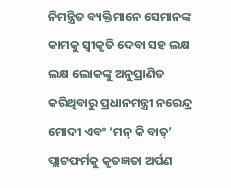ନିମନ୍ତ୍ରିତ ବ୍ୟକ୍ତିମାନେ ସେମାନଙ୍କ କାମକୁ ସ୍ବୀକୃତି ଦେବା ସହ ଲକ୍ଷ ଲକ୍ଷ ଲୋକଙ୍କୁ ଅନୁପ୍ରାଣିତ କରିଥିବାରୁ ପ୍ରଧାନମନ୍ତ୍ରୀ ନରେନ୍ଦ୍ର ମୋଦୀ ଏବଂ ‘ମନ୍ କି ବାତ୍’ ପ୍ଲାଟଫର୍ମକୁ କୃତଜ୍ଞତା ଅର୍ପଣ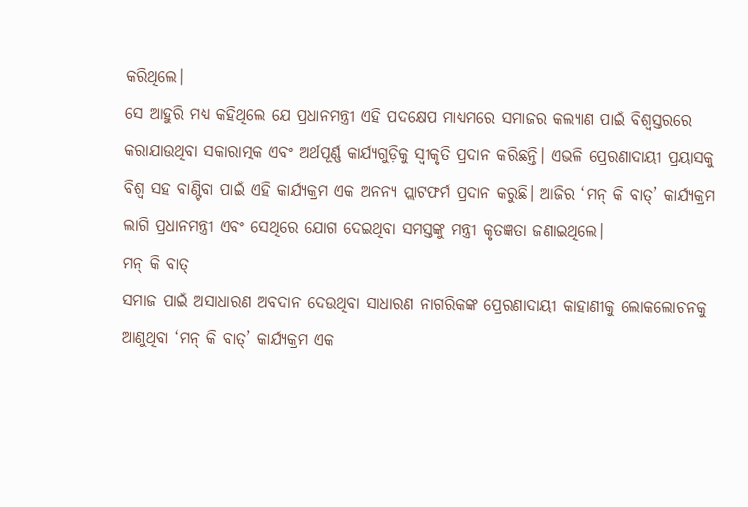କରିଥିଲେ।
ସେ ଆହୁରି ମଧ୍ୟ କହିଥିଲେ ଯେ ପ୍ରଧାନମନ୍ତ୍ରୀ ଏହି ପଦକ୍ଷେପ ମାଧ୍ୟମରେ ସମାଜର କଲ୍ୟାଣ ପାଇଁ ବିଶ୍ୱସ୍ତରରେ କରାଯାଉଥିବା ସକାରାତ୍ମକ ଏବଂ ଅର୍ଥପୂର୍ଣ୍ଣ କାର୍ଯ୍ୟଗୁଡ଼ିକୁ ସ୍ବୀକୃତି ପ୍ରଦାନ କରିଛନ୍ତି। ଏଭଳି ପ୍ରେରଣାଦାୟୀ ପ୍ରୟାସକୁ ବିଶ୍ୱ ସହ ବାଣ୍ଟିବା ପାଇଁ ଏହି କାର୍ଯ୍ୟକ୍ରମ ଏକ ଅନନ୍ୟ ପ୍ଲାଟଫର୍ମ ପ୍ରଦାନ କରୁଛି। ଆଜିର ‘ମନ୍ କି ବାତ୍’ କାର୍ଯ୍ୟକ୍ରମ ଲାଗି ପ୍ରଧାନମନ୍ତ୍ରୀ ଏବଂ ସେଥିରେ ଯୋଗ ଦେଇଥିବା ସମସ୍ତଙ୍କୁ ମନ୍ତ୍ରୀ କୃତଜ୍ଞତା ଜଣାଇଥିଲେ।
ମନ୍ କି ବାତ୍
ସମାଜ ପାଇଁ ଅସାଧାରଣ ଅବଦାନ ଦେଉଥିବା ସାଧାରଣ ନାଗରିକଙ୍କ ପ୍ରେରଣାଦାୟୀ କାହାଣୀକୁ ଲୋକଲୋଚନକୁ ଆଣୁଥିବା ‘ମନ୍ କି ବାତ୍’ କାର୍ଯ୍ୟକ୍ରମ ଏକ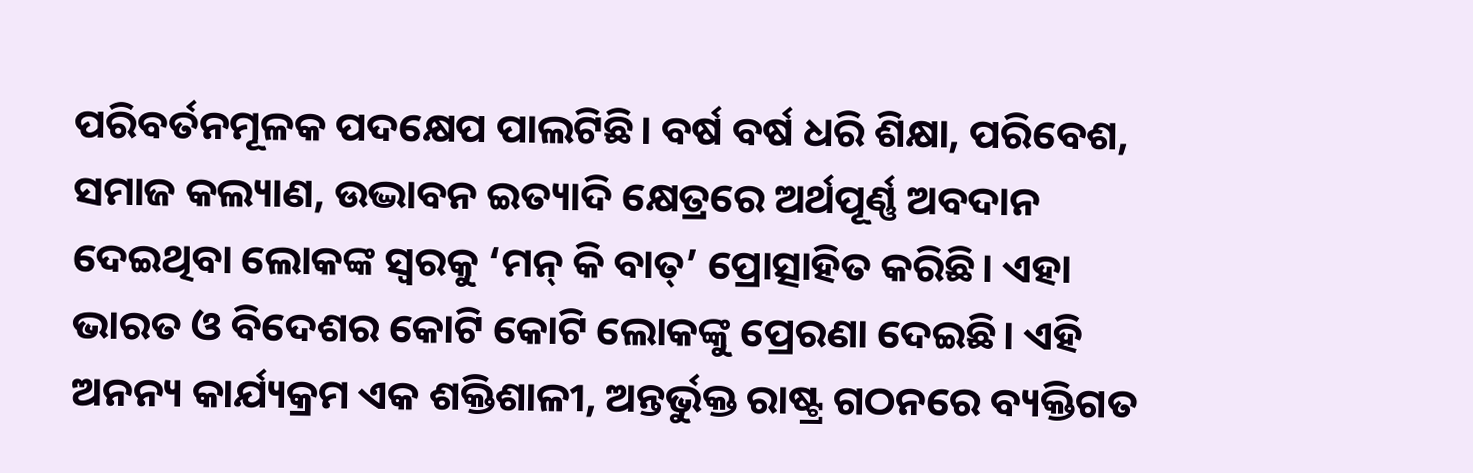ପରିବର୍ତନମୂଳକ ପଦକ୍ଷେପ ପାଲଟିଛି। ବର୍ଷ ବର୍ଷ ଧରି ଶିକ୍ଷା, ପରିବେଶ, ସମାଜ କଲ୍ୟାଣ, ଉଦ୍ଭାବନ ଇତ୍ୟାଦି କ୍ଷେତ୍ରରେ ଅର୍ଥପୂର୍ଣ୍ଣ ଅବଦାନ ଦେଇଥିବା ଲୋକଙ୍କ ସ୍ୱରକୁ ‘ମନ୍ କି ବାତ୍’ ପ୍ରୋତ୍ସାହିତ କରିଛି। ଏହା ଭାରତ ଓ ବିଦେଶର କୋଟି କୋଟି ଲୋକଙ୍କୁ ପ୍ରେରଣା ଦେଇଛି। ଏହି ଅନନ୍ୟ କାର୍ଯ୍ୟକ୍ରମ ଏକ ଶକ୍ତିଶାଳୀ, ଅନ୍ତର୍ଭୁକ୍ତ ରାଷ୍ଟ୍ର ଗଠନରେ ବ୍ୟକ୍ତିଗତ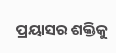ପ୍ରୟାସର ଶକ୍ତିକୁ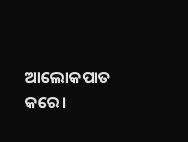ଆଲୋକପାତ କରେ।